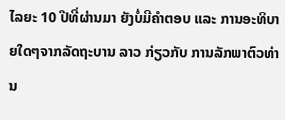ໄລຍະ 10 ປີທີ່ຜ່ານມາ ຍັງບໍ່ມີຄຳຕອບ ແລະ ການອະທິບາຍໃດໆຈາກລັດຖະບານ ລາວ ກ່ຽວກັບ ການລັກພາຕົວທ່ານ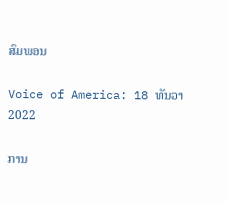ສົມພອນ

Voice of America: 18 ທັນວາ 2022

ການ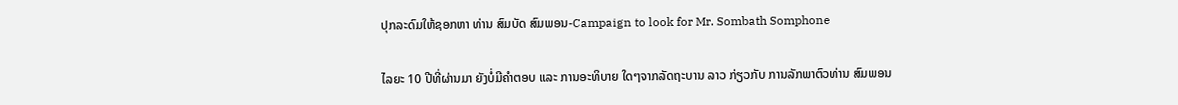ປຸກລະດົມໃຫ້ຊອກຫາ ທ່ານ ສົມບັດ ສົມພອນ-Campaign to look for Mr. Sombath Somphone

ໄລຍະ 10 ປີທີ່ຜ່ານມາ ຍັງບໍ່ມີຄຳຕອບ ແລະ ການອະທິບາຍ ໃດໆຈາກລັດຖະບານ ລາວ ກ່ຽວກັບ ການລັກພາຕົວທ່ານ ສົມພອນ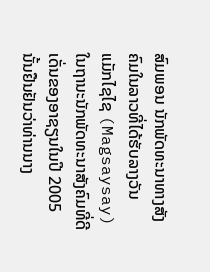ສົມພອນ ນັກພັດທະນາທາງສັງຄົມໃນລາວທີ່ໄດ້ຮັບລາງວັນ ແມັກໄຊໄຊ (Magsaysay) ໃນຖານະນັກພັດທະນາສັງຄົມທີ່ດີເດັ່ນຂອງອາຊຽນໃນປີ 2005 ນັ້ນຢືນຢັນວ່າທ່ານນາງ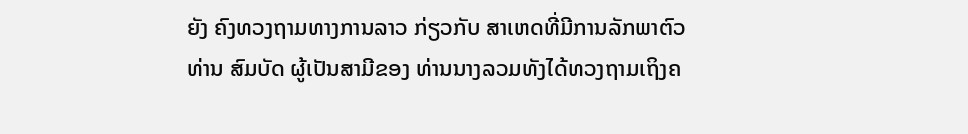ຍັງ ຄົງທວງຖາມທາງການລາວ ກ່ຽວກັບ ສາເຫດທີ່ມີການລັກພາຕົວທ່ານ ສົມບັດ ຜູ້ເປັນສາມີຂອງ ທ່ານນາງລວມທັງໄດ້ທວງຖາມເຖິງຄ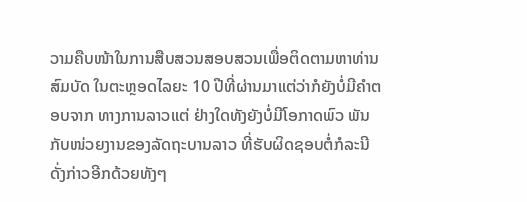ວາມຄືບໜ້າໃນການສືບສວນສອບສວນເພື່ອຕິດຕາມຫາທ່ານ ສົມບັດ ໃນຕະຫຼອດໄລຍະ 10 ປີທີ່ຜ່ານມາແຕ່ວ່າກໍຍັງບໍ່ມີຄຳຕອບຈາກ ທາງການລາວແຕ່ ຢ່າງໃດທັງຍັງບໍ່ມີໂອກາດພົວ ພັນກັບໜ່ວຍງານຂອງລັດຖະບານລາວ ທີ່ຮັບຜິດຊອບຕໍ່ກໍລະນີ ດັ່ງກ່າວອີກດ້ວຍທັງໆ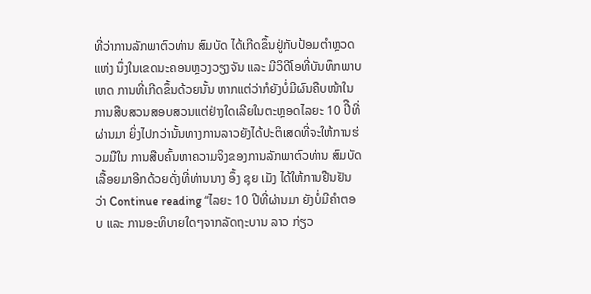ທີ່ວ່າການລັກພາຕົວທ່ານ ສົມບັດ ໄດ້ເກີດຂຶ້ນຢູ່ກັບປ້ອມຕຳຫຼວດແຫ່ງ ນຶ່ງໃນເຂດນະຄອນຫຼວງວຽງຈັນ ແລະ ມີວິດີໂອທີ່ບັນທຶກພາບເຫດ ການທີ່ເກີດຂຶ້ນດ້ວຍນັ້ນ ຫາກແຕ່ວ່າກໍຍັງບໍ່ມີຜົນຄືບໜ້າໃນ ການສືບສວນສອບສວນແຕ່ຢ່າງໃດເລີຍໃນຕະຫຼອດໄລຍະ 10 ປີືທີ່ຜ່ານມາ ຍິ່ງໄປກວ່ານັ້ນທາງການລາວຍັງໄດ້ປະຕິເສດທີ່ຈະໃຫ້ການຮ່ວມມືໃນ ການສືບຄົ້ນຫາຄວາມຈິງຂອງການລັກພາຕົວທ່ານ ສົມບັດ ເລື້ອຍມາອີກດ້ວຍດັ່ງທີ່ທ່ານນາງ ອຶ້ງ ຊຸຍ ເມັງ ໄດ້ໃຫ້ການຢືນຢັນວ່າ Continue reading “ໄລຍະ 10 ປີທີ່ຜ່ານມາ ຍັງບໍ່ມີຄຳຕອບ ແລະ ການອະທິບາຍໃດໆຈາກລັດຖະບານ ລາວ ກ່ຽວ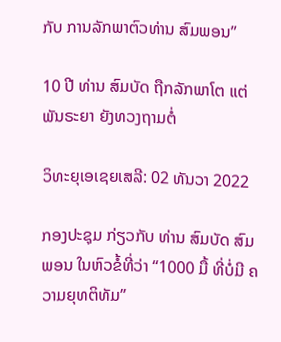ກັບ ການລັກພາຕົວທ່ານ ສົມພອນ”

10 ປີ ທ່ານ ສົມບັດ ຖືກລັກພາໂຕ ແຕ່ ພັນຣະຍາ ຍັງທວງຖາມຕໍ່

ວິທະຍຸເອເຊຍເສລີ: 02 ທັນວາ 2022

ກອງປະຊຸມ ກ່ຽວກັບ ທ່ານ ສົມບັດ ສົມພອນ ໃນຫົວຂໍ້ທີ່ວ່າ “1000 ມື້ ທີ່ບໍ່ມີ ຄວາມຍຸທຕິທັມ”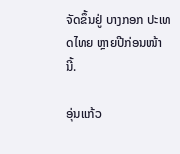ຈັດຂຶ້ນຢູ່ ບາງກອກ ປະເທດໄທຍ ຫຼາຍປີກ່ອນໜ້ານີ້.

ອຸ່ນແກ້ວ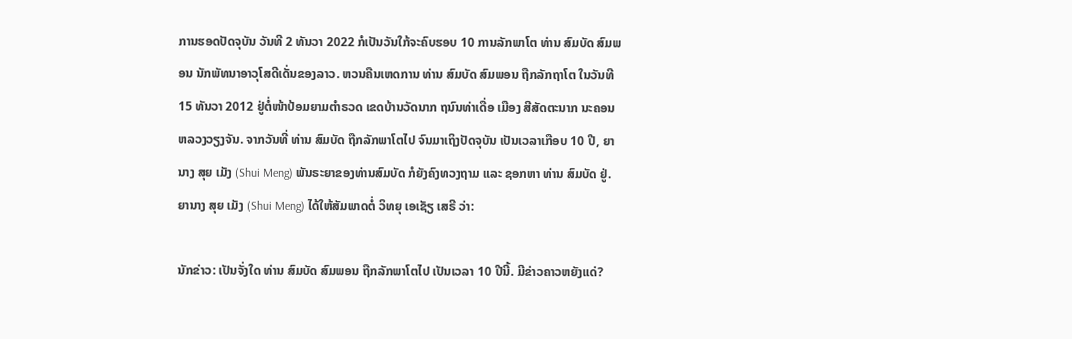ການຮອດປັດຈຸບັນ ວັນທີ 2 ທັນວາ 2022 ກໍເປັນວັນໃກ້ຈະຄົບຮອບ 10 ການລັກພາໂຕ ທ່ານ ສົມບັດ ສົມພອນ ນັກພັທນາອາວຸໂສດີເດັ່ນຂອງລາວ. ຫວນຄືນເຫດການ ທ່ານ ສົມບັດ ສົມພອນ ຖືກລັກຖາໂຕ ໃນວັນທີ 15 ທັນວາ 2012 ຢູ່ຕໍ່ໜ້າປ້ອມຍາມຕຳຣວດ ເຂດບ້ານວັດນາກ ຖນົນທ່າເດື່ອ ເມືອງ ສີສັດຕະນາກ ນະຄອນຫລວງວຽງຈັນ. ຈາກວັນທີ່ ທ່ານ ສົມບັດ ຖືກລັກພາໂຕໄປ ຈົນມາເຖິງປັດຈຸບັນ ເປັນເວລາເກືອບ 10 ປີ, ຍານາງ ສຸຍ ເມັງ (Shui Meng) ພັນຣະຍາຂອງທ່ານສົມບັດ ກໍຍັງຄົງທວງຖາມ ແລະ ຊອກຫາ ທ່ານ ສົມບັດ ຢູ່. ຍານາງ ສຸຍ ເມັງ (Shui Meng) ໄດ້ໃຫ້ສັມພາດຕໍ່ ວິທຍຸ ເອເຊັຽ ເສຣີ ວ່າ:

ນັກຂ່າວ: ເປັນຈັ່ງໃດ ທ່ານ ສົມບັດ ສົມພອນ ຖືກລັກພາໂຕໄປ ເປັນເວລາ 10 ປີນີ້. ມີຂ່າວຄາວຫຍັງແດ່?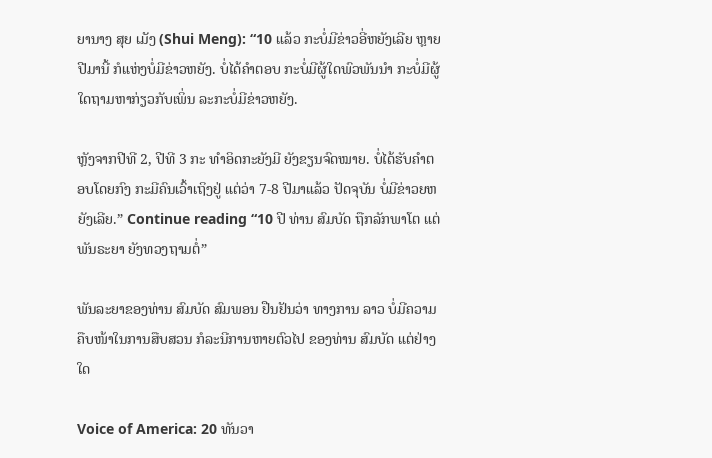ຍານາງ ສຸຍ ເມັງ (Shui Meng): “10 ແລ້ວ ກະບໍ່ມີຂ່າວອີ່ຫຍັງເລີຍ ຫຼາຍປີມານີ້ ກໍແຫ່ງບໍ່ມີຂ່າວຫຍັງ. ບໍ່ໄດ້ຄຳຕອບ ກະບໍ່ມີຜູ້ໃດພົວພັນນຳ ກະບໍ່ມີຜູ້ໃດຖາມຫາກ່ຽວກັບເພິ່ນ ລະກະບໍ່ມີຂ່າວຫຍັງ.

ຫຼັງຈາກປີທີ 2, ປີທີ 3 ກະ ທຳອິດກະຍັງມີ ຍັງຂຽນຈົດໝາຍ. ບໍ່ໄດ້ຮັບຄຳຕອບໂດຍກົງ ກະມີຄົນເວົ້າເຖິງຢູ່ ແຕ່ວ່າ 7-8 ປີມາແລ້ວ ປັດຈຸບັນ ບໍ່ມີຂ່າວຍຫຍັງເລີຍ.” Continue reading “10 ປີ ທ່ານ ສົມບັດ ຖືກລັກພາໂຕ ແຕ່ ພັນຣະຍາ ຍັງທວງຖາມຕໍ່”

ພັນລະຍາຂອງທ່ານ ສົມບັດ ສົມພອນ ຢືນຢັນວ່າ ທາງການ ລາວ ບໍ່ມີຄວາມຄືບໜ້າໃນການສືບສວນ ກໍລະນີການຫາຍຕົວໄປ ຂອງທ່ານ ສົມບັດ ແຕ່ຢ່າງໃດ

Voice of America: 20 ທັນວາ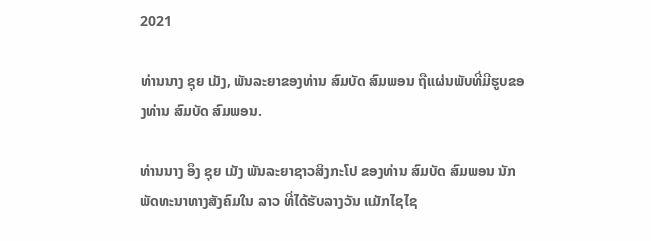2021

ທ່ານນາງ ຊຸຍ ເມັງ, ພັນລະຍາຂອງທ່ານ ສົມບັດ ສົມພອນ ຖືແຜ່ນພັບທີ່ມີຮູບຂອງທ່ານ ສົມບັດ ສົມພອນ.

ທ່ານນາງ ອຶງ ຊຸຍ ເມັງ ພັນລະຍາຊາວສິງກະໂປ ຂອງທ່ານ ສົມບັດ ສົມພອນ ນັກພັດທະນາທາງສັງຄົມໃນ ລາວ ທີ່ໄດ້ຮັບລາງວັນ ແມັກໄຊໄຊ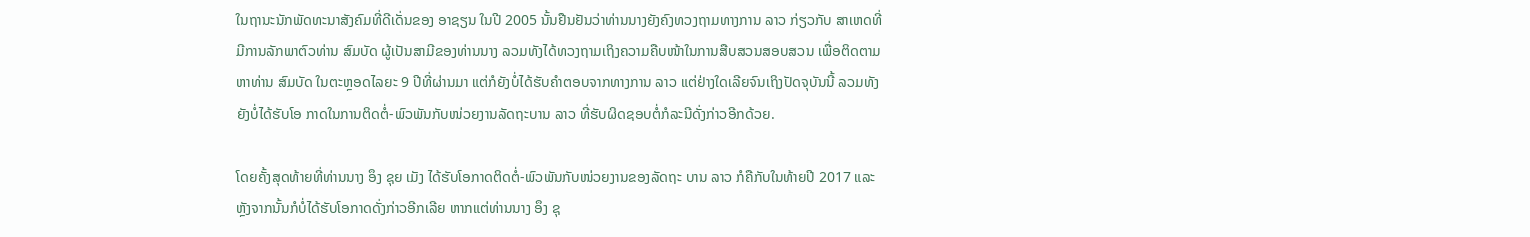ໃນຖານະນັກພັດທະນາສັງຄົມທີ່ດີເດັ່ນຂອງ ອາຊຽນ ໃນປີ 2005 ນັ້ນຢືນຢັນວ່າທ່ານນາງຍັງຄົງທວງຖາມທາງການ ລາວ ກ່ຽວກັບ ສາເຫດທີ່ມີການລັກພາຕົວທ່ານ ສົມບັດ ຜູ້ເປັນສາມີຂອງທ່ານນາງ ລວມທັງໄດ້ທວງຖາມເຖິງຄວາມຄືບໜ້າໃນການສືບສວນສອບສວນ ເພື່ອຕິດຕາມຫາທ່ານ ສົມບັດ ໃນຕະຫຼອດໄລຍະ 9 ປີທີ່ຜ່ານມາ ແຕ່ກໍຍັງບໍ່ໄດ້ຮັບຄຳຕອບຈາກທາງການ ລາວ ແຕ່ຢ່າງໃດເລີຍຈົນເຖິງປັດຈຸບັນນີ້ ລວມທັງຍັງບໍ່ໄດ້ຮັບໂອ ກາດໃນການຕິດຕໍ່-ພົວພັນກັບໜ່ວຍງານລັດຖະບານ ລາວ ທີ່ຮັບຜິດຊອບຕໍ່ກໍລະນີດັ່ງກ່າວອີກດ້ວຍ.

ໂດຍຄັ້ງສຸດທ້າຍທີ່ທ່ານນາງ ອຶງ ຊຸຍ ເມັງ ໄດ້ຮັບໂອກາດຕິດຕໍ່-ພົວພັນກັບໜ່ວຍງານຂອງລັດຖະ ບານ ລາວ ກໍຄືກັບໃນທ້າຍປີ 2017 ແລະ ຫຼັງຈາກນັ້ນກໍບໍ່ໄດ້ຮັບໂອກາດດັ່ງກ່າວອີກເລີຍ ຫາກແຕ່ທ່ານນາງ ອຶງ ຊຸ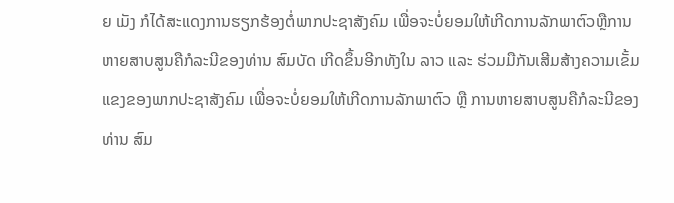ຍ ເມັງ ກໍໄດ້ສະແດງການຮຽກຮ້ອງຕໍ່ພາກປະຊາສັງຄົມ ເພື່ອຈະບໍ່ຍອມໃຫ້ເກີດການລັກພາຕົວຫຼືການຫາຍສາບສູນຄືກໍລະນີຂອງທ່ານ ສົມບັດ ເກີດຂຶ້ນອີກທັງໃນ ລາວ ແລະ ຮ່ວມມືກັນເສີມສ້າງຄວາມເຂັ້ມແຂງຂອງພາກປະຊາສັງຄົມ ເພື່ອຈະບໍ່ຍອມໃຫ້ເກີດການລັກພາຕົວ ຫຼື ການຫາຍສາບສູນຄືກໍລະນີຂອງທ່ານ ສົມ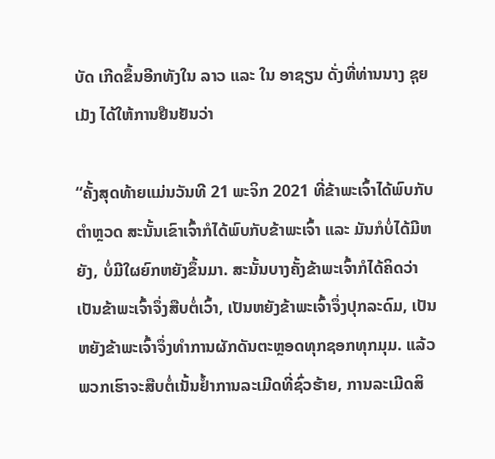ບັດ ເກີດຂຶ້ນອີກທັງໃນ ລາວ ແລະ ໃນ ອາຊຽນ ດັ່ງທີ່ທ່ານນາງ ຊຸຍ ເມັງ ໄດ້ໃຫ້ການຢືນຢັນວ່າ

“ຄັ້ງສຸດທ້າຍແມ່ນວັນທີ 21 ພະຈິກ 2021 ທີ່ຂ້າພະເຈົ້າໄດ້ພົບກັບຕຳຫຼວດ ສະນັ້ນເຂົາເຈົ້າກໍໄດ້ພົບກັບຂ້າພະເຈົ້າ ແລະ ມັນກໍບໍ່ໄດ້ມີຫຍັງ, ບໍ່ມີໃຜຍົກຫຍັງຂຶ້ນມາ. ສະນັ້ນບາງຄັ້ງຂ້າພະເຈົ້າກໍໄດ້ຄິດວ່າເປັນຂ້າພະເຈົ້າຈຶ່ງສືບຕໍ່ເວົ້າ, ເປັນຫຍັງຂ້າພະເຈົ້າຈຶ່ງປຸກລະດົມ, ເປັນຫຍັງຂ້າພະເຈົ້າຈຶ່ງທຳການຜັກດັນຕະຫຼອດທຸກຊອກທຸກມຸມ. ແລ້ວພວກເຮົາຈະສືບຕໍ່ເນັ້ນຢໍ້າການລະເມີດທີ່ຊົ່ວຮ້າຍ, ການລະເມີດສິ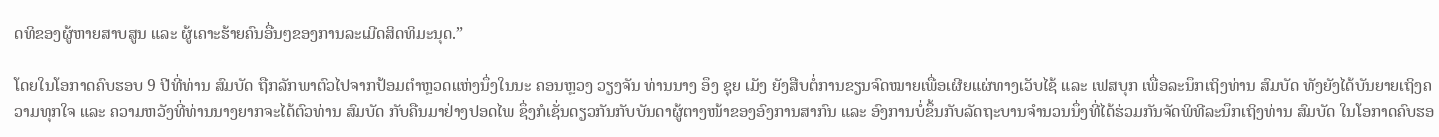ດທິຂອງຜູ້ຫາຍສາບສູນ ແລະ ຜູ້ເຄາະຮ້າຍຄົນອື່ນໆຂອງການລະເມີດສິດທິມະນຸດ.”

ໂດຍໃນໂອກາດຄົບຮອບ 9 ປີທີ່ທ່ານ ສົມບັດ ຖືກລັກພາຕົວໄປຈາກປ້ອມຕໍາຫຼວດແຫ່ງນຶ່ງໃນນະ ຄອນຫຼວງ ວຽງຈັນ ທ່ານນາງ ອຶງ ຊຸຍ ເມັງ ຍັງສືບຕໍ່ການຂຽນຈົດໝາຍເພື່ອເຜີຍແຜ່ທາງເວັບໄຊ້ ແລະ ເຟສບຸກ ເພື່ອລະນຶກເຖິງທ່ານ ສົມບັດ ທັງຍັງໄດ້ບັນຍາຍເຖິງຄວາມທຸກໃຈ ແລະ ຄວາມຫວັງທີ່ທ່ານນາງຍາກຈະໄດ້ຕົວທ່ານ ສົມບັດ ກັບຄືນມາຢ່າງປອດໄພ ຊຶ່ງກໍເຊັ່ນດຽວກັນກັບບັນດາຜູ້ຕາງໜ້າຂອງອົງການສາກົນ ແລະ ອົງການບໍ່ຂຶ້ນກັບລັດຖະບານຈຳນວນນຶ່ງທີ່ໄດ້ຮ່ວມກັນຈັດພິທີລະນຶກເຖິງທ່ານ ສົມບັດ ໃນໂອກາດຄົບຮອ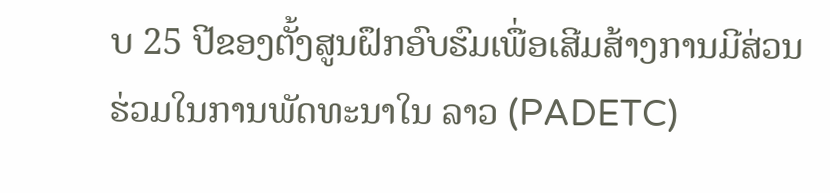ບ 25 ປີຂອງຕັ້ງສູນຝຶກອົບຮົມເພື່ອເສີມສ້າງການມີສ່ວນຮ່ວມໃນການພັດທະນາໃນ ລາວ (PADETC)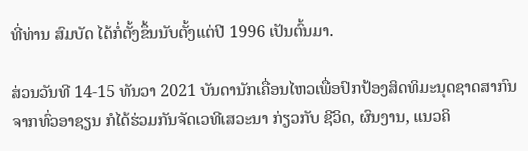ທີ່ທ່ານ ສົມບັດ ໄດ້ກໍ່ຕັ້ງຂຶ້ນນັບຕັ້ງແຕ່ປີ 1996 ເປັນຕົ້ນມາ.

ສ່ວນວັນທີ 14-15 ທັນວາ 2021 ບັນດານັກເຄື່ອນໄຫວເພື່ອປົກປ້ອງສິດທິມະນຸດຊາດສາກົນຈາກທົ່ວອາຊຽນ ກໍໄດ້ຮ່ວມກັນຈັດເວທີເສວະນາ ກ່ຽວກັບ ຊີວິດ, ຜົນງານ, ແນວຄິ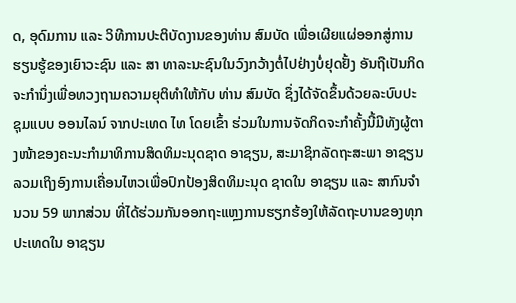ດ, ອຸດົມການ ແລະ ວິທີການປະຕິບັດງານຂອງທ່ານ ສົມບັດ ເພື່ອເຜີຍແຜ່ອອກສູ່ການຮຽນຮູ້ຂອງເຍົາວະຊົນ ແລະ ສາ ທາລະນະຊົນໃນວົງກວ້າງຕໍ່ໄປຢ່າງບໍ່ຢຸດຢັ້ງ ອັນຖືເປັນກິດຈະກຳນຶ່ງເພື່ອທວງຖາມຄວາມຍຸຕິທຳໃຫ້ກັບ ທ່ານ ສົມບັດ ຊຶ່ງໄດ້ຈັດຂຶ້ນດ້ວຍລະບົບປະຊຸມແບບ ອອນໄລນ໌ ຈາກປະເທດ ໄທ ໂດຍເຂົ້າ ຮ່ວມໃນການຈັດກິດຈະກຳຄັ້ງນີ້ມີທັງຜູ້ຕາງໜ້າຂອງຄະນະກຳມາທິການສິດທິມະນຸດຊາດ ອາຊຽນ, ສະມາຊິກລັດຖະສະພາ ອາຊຽນ ລວມເຖິງອົງການເຄື່ອນໄຫວເພື່ອປົກປ້ອງສິດທິມະນຸດ ຊາດໃນ ອາຊຽນ ແລະ ສາກົນຈຳນວນ 59 ພາກສ່ວນ ທີ່ໄດ້ຮ່ວມກັນອອກຖະແຫຼງການຮຽກຮ້ອງໃຫ້ລັດຖະບານຂອງທຸກປະເທດໃນ ອາຊຽນ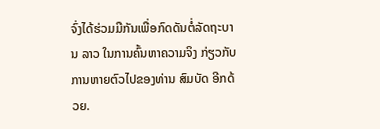ຈົ່ງໄດ້ຮ່ວມມືກັນເພື່ອກົດດັນຕໍ່ລັດຖະບານ ລາວ ໃນການຄົ້ນຫາຄວາມຈິງ ກ່ຽວກັບ ການຫາຍຕົວໄປຂອງທ່ານ ສົມບັດ ອີກດ້ວຍ.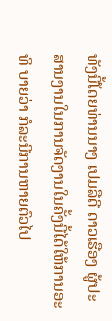ທັງນີ້ໂດຍທ່ານນາງ ເປມລືດີ ດາວເຮືອງ ຜູ້ປະສານງານໃນການຈັດງານໃນຄັ້ງນີ້ໄດ້ໃຫ້ການອະທິ ບາຍວ່າ ກໍລະນີການຫາຍຕົວໄປ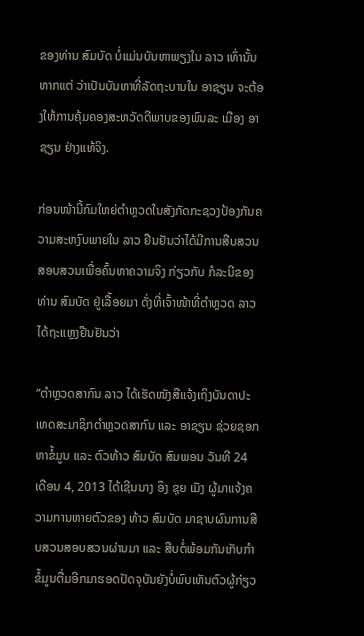ຂອງທ່ານ ສົມບັດ ບໍ່ແມ່ນບັນຫາພຽງໃນ ລາວ ເທົ່ານັ້ນ ຫາກແຕ່ ວ່າເປັນບັນຫາທີ່ລັດຖະບານໃນ ອາຊຽນ ຈະຕ້ອງໃຫ້ການຄຸ້ມຄອງສະຫວັດດີພາບຂອງພົນລະ ເມືອງ ອາຊຽນ ຢ່າງແທ້ຈິງ.

ກ່ອນໜ້ານີ້ກົມໃຫຍ່ຕຳຫຼວດໃນສັງກັດກະຊວງປ້ອງກັນຄວາມສະຫງົບພາຍໃນ ລາວ ຢືນຢັນວ່າໄດ້ມີການສືບສວນສອບສວນເພື່ອຄົ້ນຫາຄວາມຈິງ ກ່ຽວກັບ ກໍລະນີຂອງທ່ານ ສົມບັດ ຢູ່ເລື້ອຍມາ ດັ່ງທີ່ເຈົ້າໜ້າທີ່ຕຳຫຼວດ ລາວ ໄດ້ຖະແຫຼງຢືນຢັນວ່າ

“ຕຳຫຼວດສາກົນ ລາວ ໄດ້ເຮັດໜັງສືແຈ້ງເຖິງບັນດາປະເທດສະມາຊິກຕຳຫຼວດສາກົນ ແລະ ອາຊຽນ ຊ່ວຍຊອກຫາຂໍ້ມູນ ແລະ ຕົວທ້າວ ສົມບັດ ສົມພອນ ວັນທີ 24 ເດືອນ 4, 2013 ໄດ້ເຊີນນາງ ອຶງ ຊຸຍ ເມັງ ຜູ້ມາແຈ້ງຄວາມການຫາຍຕົວຂອງ ທ້າວ ສົມບັດ ມາຊາບຜົນການສືບສວນສອບສວນຜ່ານມາ ແລະ ສືບຕໍ່ພ້ອມກັນເກັບກຳຂໍ້ມູນຕື່ມອີກມາຮອດປັດຈຸບັນຍັງບໍ່ພົບເຫັນຕົວຜູ້ກ່ຽວ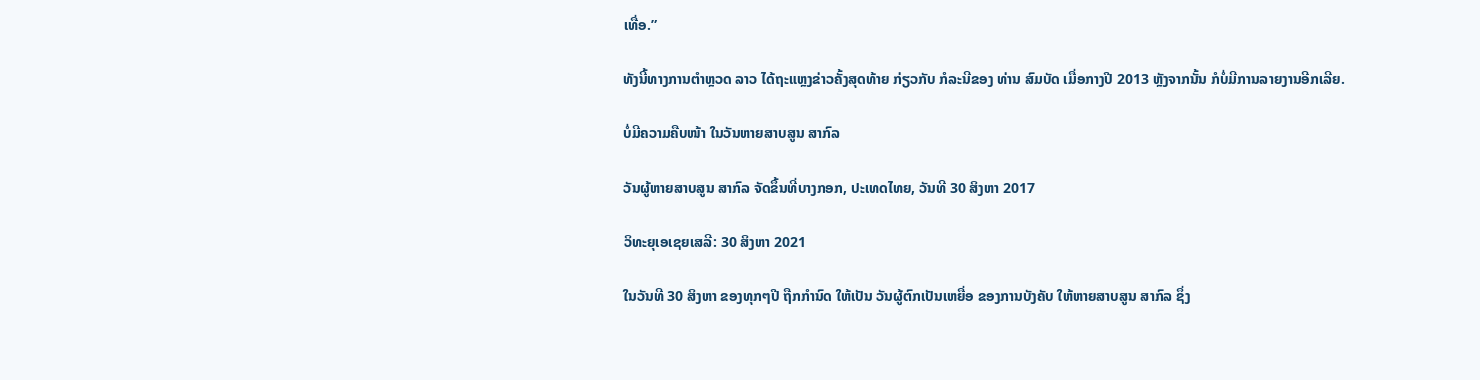ເທື່ອ.”

ທັງນີ້ທາງການຕຳຫຼວດ ລາວ ໄດ້ຖະແຫຼງຂ່າວຄັ້ງສຸດທ້າຍ ກ່ຽວກັບ ກໍລະນີຂອງ ທ່ານ ສົມບັດ ເມື່ອກາງປີ 2013 ຫຼັງຈາກນັ້ນ ກໍບໍ່ມີການລາຍງານອີກເລີຍ.

ບໍ່ມີຄວາມຄືບໜ້າ ໃນວັນຫາຍສາບສູນ ສາກົລ

ວັນຜູ້ຫາຍສາບສູນ ສາກົລ ຈັດຂຶ້ນທີ່ບາງກອກ, ປະເທດໄທຍ, ວັນທີ 30 ສິງຫາ 2017

ວິທະຍຸເອເຊຍເສລີ: 30 ສິງຫາ 2021

ໃນວັນທີ 30 ສິງຫາ ຂອງທຸກໆປີ ຖືກກຳນົດ ໃຫ້ເປັນ ວັນຜູ້ຕົກເປັນເຫຍື່ອ ຂອງການບັງຄັບ ໃຫ້ຫາຍສາບສູນ ສາກົລ ຊຶ່ງ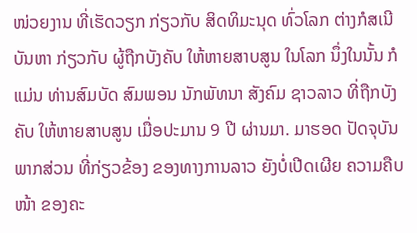ໜ່ວຍງານ ທີ່ເຮັດວຽກ ກ່ຽວກັບ ສິດທິມະນຸດ ທົ່ວໂລກ ຕ່າງກໍສເນີ ບັນຫາ ກ່ຽວກັບ ຜູ້ຖືກບັງຄັບ ໃຫ້ຫາຍສາບສູນ ໃນໂລກ ນຶ່ງໃນນັ້ນ ກໍແມ່ນ ທ່ານສົມບັດ ສົມພອນ ນັກພັທນາ ສັງຄົມ ຊາວລາວ ທີ່ຖືກບັງຄັບ ໃຫ້ຫາຍສາບສູນ ເມື່ອປະມານ 9 ປີ ຜ່ານມາ. ມາຮອດ ປັດຈຸບັນ ພາກສ່ວນ ທີ່ກ່ຽວຂ້ອງ ຂອງທາງການລາວ ຍັງບໍ່ເປີດເຜີຍ ຄວາມຄືບໜ້າ ຂອງຄະ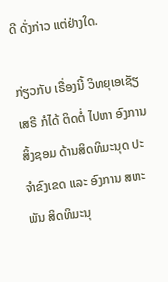ດີ ດັ່ງກ່າວ ແຕ່ຢ່າງໃດ.

ກ່ຽວກັບ ເຣື່ອງນີ້ ວິທຍຸເອເຊັຽເສຣີ ກໍໄດ້ ຕິດຕໍ່ ໄປຫາ ອົງການສິ້ງຊອມ ດ້ານສິດທິມະນຸດ ປະຈຳຂົງເຂດ ແລະ ອົງການ ສຫະພັນ ສິດທິມະນຸ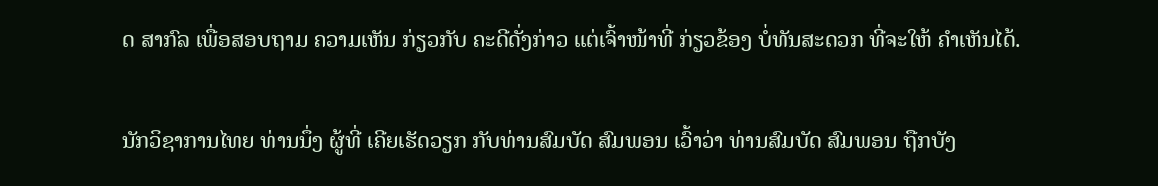ດ ສາກົລ ເພື່ອສອບຖາມ ຄວາມເຫັນ ກ່ຽວກັບ ຄະດີດັ່ງກ່າວ ແຕ່ເຈົ້າໜ້າທີ່ ກ່ຽວຂ້ອງ ບໍ່ທັນສະດວກ ທີ່ຈະໃຫ້ ຄຳເຫັນໄດ້.

ນັກວິຊາການໄທຍ ທ່ານນຶ່ງ ຜູ້ທີ່ ເຄີຍເຮັດວຽກ ກັບທ່ານສົມບັດ ສົມພອນ ເວົ້າວ່າ ທ່ານສົມບັດ ສົມພອນ ຖືກບັງ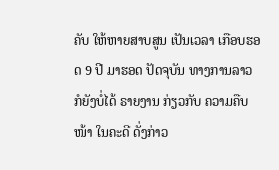ຄັບ ໃຫ້ຫາຍສາບສູນ ເປັນເວລາ ເກືອບຮອດ 9 ປີ ມາຮອດ ປັດຈຸບັນ ທາງການລາວ ກໍຍັງບໍ່ໄດ້ ຣາຍງານ ກ່ຽວກັບ ຄວາມຄືບໜ້າ ໃນຄະດີ ດັ່ງກ່າວ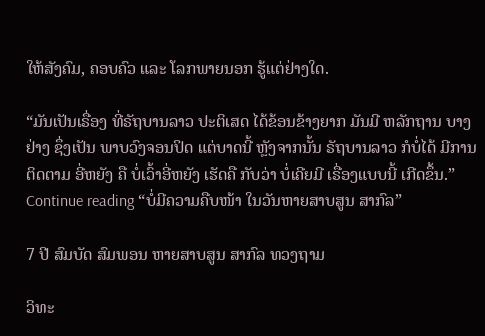ໃຫ້ສັງຄົມ, ຄອບຄົວ ແລະ ໂລກພາຍນອກ ຮູ້ແຕ່ຢ່າງໃດ.

“ມັນເປັນເຣື່ອງ ທີ່ຣັຖບານລາວ ປະຕິເສດ ໄດ້ຂ້ອນຂ້າງຍາກ ມັນມີ ຫລັກຖານ ບາງຢ່າງ ຊຶ່ງເປັນ ພາບວົງຈອນປິດ ແຕ່ບາດນີ້ ຫຼັງຈາກນັ້ນ ຣັຖບານລາວ ກໍບໍ່ໄດ້ ມີການຕິດຕາມ ອີ່ຫຍັງ ຄື ບໍ່ເວົ້າອີ່ຫຍັງ ເຮັດຄື ກັບວ່າ ບໍ່ເຄີຍມີ ເຣື່ອງແບບນີ້ ເກີດຂຶ້ນ.” Continue reading “ບໍ່ມີຄວາມຄືບໜ້າ ໃນວັນຫາຍສາບສູນ ສາກົລ”

7 ປີ ສົມບັດ ສົມພອນ ຫາຍສາບສູນ ສາກົລ ທວງຖາມ

ວິທະ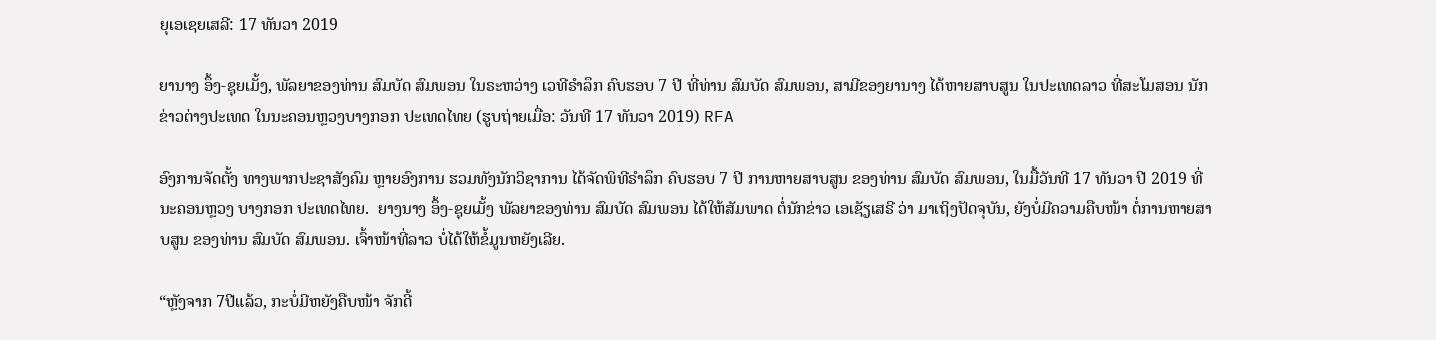ຍຸເອເຊຍເສລີ: 17 ທັນວາ 2019

ຍານາງ ອຶ້ງ-ຊຸຍເມັ້ງ, ພັລຍາຂອງທ່ານ ສົມບັດ ສົມພອນ ໃນຣະຫວ່າງ ເວທີຣຳລຶກ ຄົບຮອບ 7 ປີ ທີ່ທ່ານ ສົມບັດ ສົມພອນ, ສາມີຂອງຍານາງ ໄດ້ຫາຍສາບສູນ ໃນປະເທດລາວ ທີ່ສະໂມສອນ ນັກຂ່າວຕ່າງປະເທດ ໃນນະຄອນຫຼວງບາງກອກ ປະເທດໄທຍ (ຮູບຖ່າຍເມື່ອ: ວັນທີ 17 ທັນວາ 2019) RFA

ອົງການຈັດຕັ້ງ ທາງພາກປະຊາສັງຄົມ ຫຼາຍອົງການ ຮວມທັງນັກວິຊາການ ໄດ້ຈັດພິທີຣຳລຶກ ຄົບຮອບ 7 ປີ ການຫາຍສາບສູນ ຂອງທ່ານ ສົມບັດ ສົມພອນ, ໃນມື້ວັນທີ 17 ທັນວາ ປີ 2019 ທີ່ນະຄອນຫຼວງ ບາງກອກ ປະເທດໄທຍ.  ຍາງນາງ ອຶ້ງ-ຊຸຍເມັ້ງ ພັລຍາຂອງທ່ານ ສົມບັດ ສົມພອນ ໄດ້ໃຫ້ສັມພາດ ຕໍ່ນັກຂ່າວ ເອເຊັຽເສຣີ ວ່າ ມາເຖິງປັດຈຸບັນ, ຍັງບໍ່ມີຄວາມຄືບໜ້າ ຕໍ່ການຫາຍສາບສູນ ຂອງທ່ານ ສົມບັດ ສົມພອນ. ເຈົ້າໜ້າທີ່ລາວ ບໍ່ໄດ້ໃຫ້ຂໍ້ມູນຫຍັງເລີຍ.

“ຫຼັງຈາກ 7ປີແລ້ວ, ກະບໍ່ມີຫຍັງຄືບໜ້າ ຈັກດີ້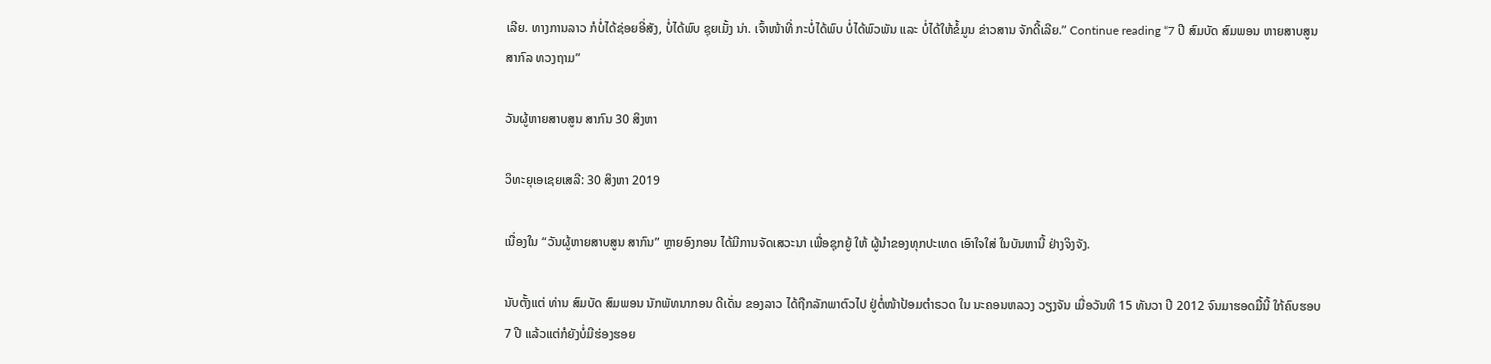ເລີຍ. ທາງການລາວ ກໍບໍ່ໄດ້ຊ່ອຍອີ່ສັງ, ບໍ່ໄດ້ພົບ ຊຸຍເມັ້ງ ນ່າ. ເຈົ້າໜ້າທີ່ ກະບໍ່ໄດ້ພົບ ບໍ່ໄດ້ພົວພັນ ແລະ ບໍ່ໄດ້ໃຫ້ຂໍ້ມູນ ຂ່າວສານ ຈັກດີ້ເລີຍ.” Continue reading “7 ປີ ສົມບັດ ສົມພອນ ຫາຍສາບສູນ ສາກົລ ທວງຖາມ”

ວັນຜູ້ຫາຍສາບສູນ ສາກົນ 30 ສິງຫາ

ວິທະຍຸເອເຊຍເສລີ: 30 ສິງຫາ 2019

ເນື່ອງໃນ “ວັນຜູ້ຫາຍສາບສູນ ສາກົນ” ຫຼາຍອົງກອນ ໄດ້ມີການຈັດເສວະນາ ເພື່ອຊຸກຍູ້ ໃຫ້ ຜູ້ນໍາຂອງທຸກປະເທດ ເອົາໃຈໃສ່ ໃນບັນຫານີ້ ຢ່າງຈິງຈັງ.

ນັບຕັ້ງແຕ່ ທ່ານ ສົມບັດ ສົມພອນ ນັກພັທນາກອນ ດີເດັ່ນ ຂອງລາວ ໄດ້ຖືກລັກພາຕົວໄປ ຢູ່ຕໍ່ໜ້າປ້ອມຕໍາຣວດ ໃນ ນະຄອນຫລວງ ວຽງຈັນ ເມື່ອວັນທີ 15 ທັນວາ ປີ 2012 ຈົນມາຮອດມື້ນີ້ ໃກ້ຄົບຮອບ 7 ປີ ແລ້ວແຕ່ກໍຍັງບໍ່ມີຮ່ອງຮອຍ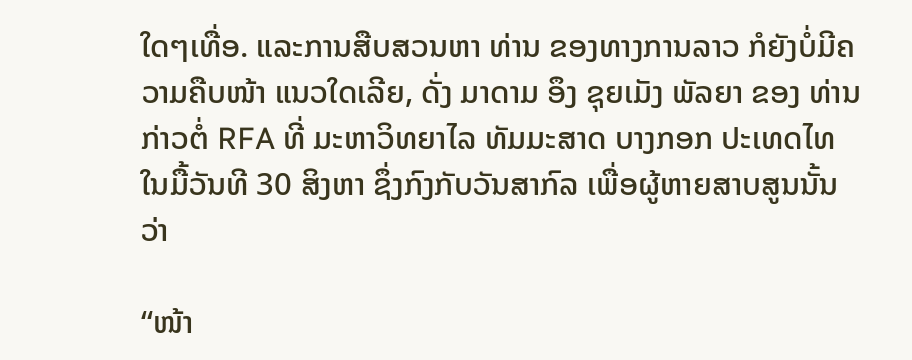ໃດໆເທື່ອ. ແລະການສືບສວນຫາ ທ່ານ ຂອງທາງການລາວ ກໍຍັງບໍ່ມີຄວາມຄືບໜ້າ ແນວໃດເລີຍ, ດັ່ງ ມາດາມ ອຶງ ຊຸຍເມັງ ພັລຍາ ຂອງ ທ່ານ ກ່າວຕໍ່ RFA ທີ່ ມະຫາວິທຍາໄລ ທັມມະສາດ ບາງກອກ ປະເທດໄທ ໃນມື້ວັນທີ 30 ສິງຫາ ຊຶ່ງກົງກັບວັນສາກົລ ເພື່ອຜູ້ຫາຍສາບສູນນັ້ນ ວ່າ

“ໜ້າ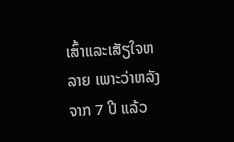ເສົ້າແລະເສັຽໃຈຫລາຍ ເພາະວ່າຫລັງຈາກ 7 ປີ ແລ້ວ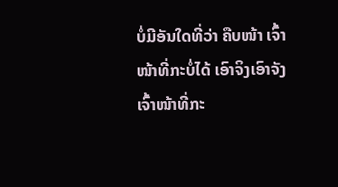ບໍ່ມີອັນໃດທີ່ວ່າ ຄືບໜ້າ ເຈົ້າໜ້າທີ່ກະບໍ່ໄດ້ ເອົາຈິງເອົາຈັງ ເຈົ້າໜ້າທີ່ກະ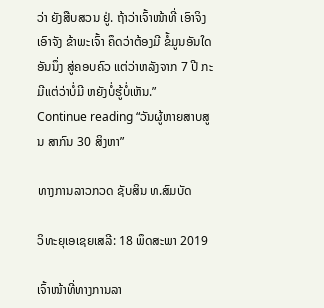ວ່າ ຍັງສືບສວນ ຢູ່. ຖ້າວ່າເຈົ້າໜ້າທີ່ ເອົາຈິງ ເອົາຈັງ ຂ້າພະເຈົ້າ ຄຶດວ່າຕ້ອງມີ ຂໍ້ມູນອັນໃດອັນນຶ່ງ ສູ່ຄອບຄົວ ແຕ່ວ່າຫລັງຈາກ 7 ປີ ກະມີແຕ່ວ່າບໍ່ມີ ຫຍັງບໍ່ຮູ້ບໍ່ເຫັນ.”
Continue reading “ວັນຜູ້ຫາຍສາບສູນ ສາກົນ 30 ສິງຫາ”

ທາງການລາວກວດ ຊັບສິນ ທ.ສົມບັດ

ວິທະຍຸເອເຊຍເສລີ: 18 ພຶດສະພາ 2019

ເຈົ້າໜ້າທີ່ທາງການລາ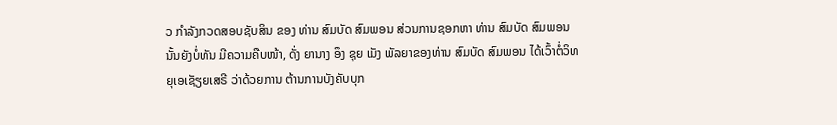ວ ກຳລັງກວດສອບຊັບສິນ ຂອງ ທ່ານ ສົມບັດ ສົມພອນ ສ່ວນການຊອກຫາ ທ່ານ ສົມບັດ ສົມພອນ ນັ້ນຍັງບໍ່ທັນ ມີຄວາມຄືບໜ້າ, ດັ່ງ ຍານາງ ອຶງ ຊຸຍ ເມັງ ພັລຍາຂອງທ່ານ ສົມບັດ ສົມພອນ ໄດ້ເວົ້າຕໍ່ວິທຍຸເອເຊັຽຍເສຣີ ວ່າດ້ວຍການ ຕ້ານການບັງຄັບບຸກ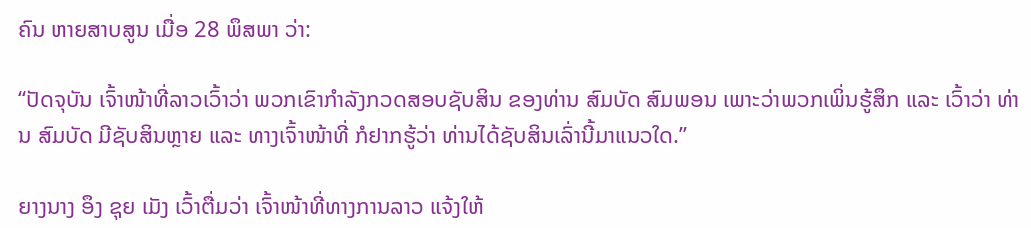ຄົນ ຫາຍສາບສູນ ເມື່ອ 28 ພຶສພາ ວ່າ:

“ປັດຈຸບັນ ເຈົ້າໜ້າທີ່ລາວເວົ້າວ່າ ພວກເຂົາກຳລັງກວດສອບຊັບສິນ ຂອງທ່ານ ສົມບັດ ສົມພອນ ເພາະວ່າພວກເພິ່ນຮູ້ສຶກ ແລະ ເວົ້າວ່າ ທ່ານ ສົມບັດ ມີຊັບສິນຫຼາຍ ແລະ ທາງເຈົ້າໜ້າທີ່ ກໍຢາກຮູ້ວ່າ ທ່ານໄດ້ຊັບສິນເລົ່ານີ້ມາແນວໃດ.”

ຍາງນາງ ອຶງ ຊຸຍ ເມັງ ເວົ້າຕື່ມວ່າ ເຈົ້າໜ້າທີ່ທາງການລາວ ແຈ້ງໃຫ້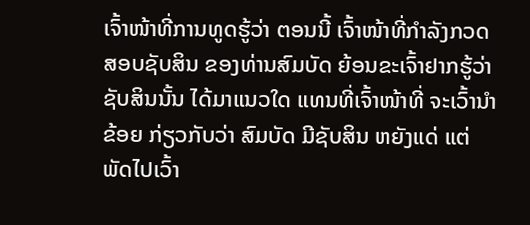ເຈົ້າໜ້າທີ່ການທູດຮູ້ວ່າ ຕອນນີ້ ເຈົ້າໜ້າທີ່ກຳລັງກວດສອບຊັບສິນ ຂອງທ່ານສົມບັດ ຍ້ອນຂະເຈົ້າຢາກຮູ້ວ່າຊັບສິນນັ້ນ ໄດ້ມາແນວໃດ ແທນທີ່ເຈົ້າໜ້າທີ່ ຈະເວົ້ານຳຂ້ອຍ ກ່ຽວກັບວ່າ ສົມບັດ ມີຊັບສິນ ຫຍັງແດ່ ແຕ່ພັດໄປເວົ້າ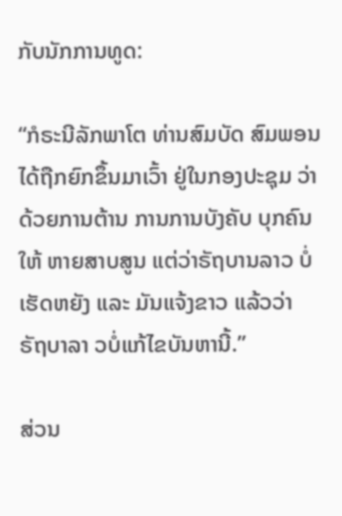ກັບນັກການທູດ:

“ກໍຣະນີລັກພາໂຕ ທ່ານສົມບັດ ສົມພອນ ໄດ້ຖືກຍົກຂຶ້ນມາເວົ້າ ຢູ່ໃນກອງປະຊຸມ ວ່າດ້ວຍການຕ້ານ ການການບັງຄັບ ບຸກຄົນໃຫ້ ຫາຍສາບສູນ ແຕ່ວ່າຣັຖບານລາວ ບໍ່ເຮັດຫຍັງ ແລະ ມັນແຈ້ງຂາວ ແລ້ວວ່າ ຣັຖບາລາ ວບໍ່ແກ້ໄຂບັນຫານີ້.”

ສ່ວນ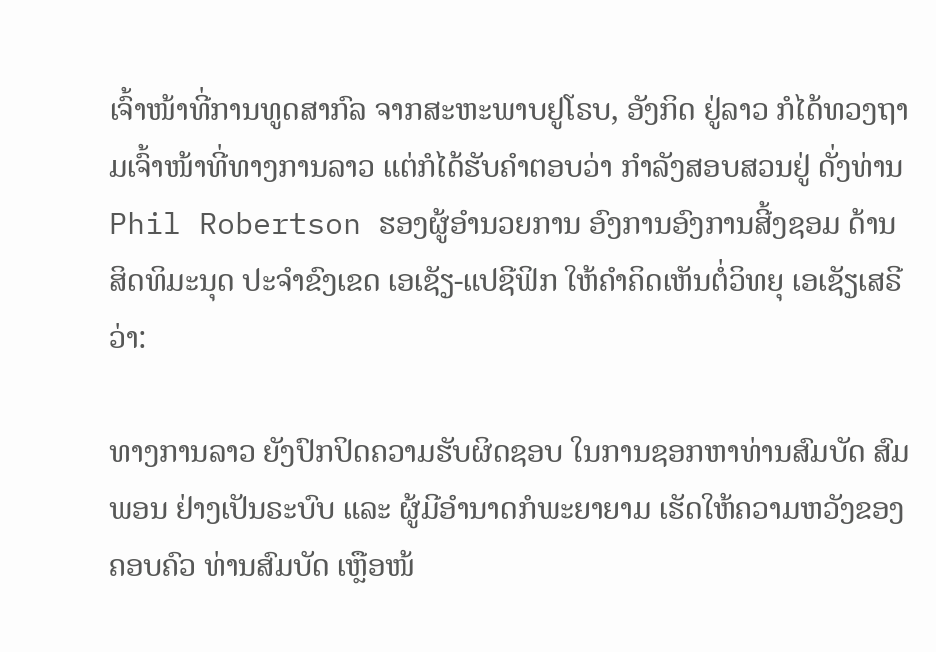ເຈົ້າໜ້າທີ່ການທູດສາກົລ ຈາກສະຫະພາບຢູໂຣບ, ອັງກິດ ຢູ່ລາວ ກໍໄດ້ທວງຖາມເຈົ້າໜ້າທີ່ທາງການລາວ ແຕ່ກໍໄດ້ຮັບຄຳຕອບວ່າ ກຳລັງສອບສວນຢູ່ ດັ່ງທ່ານ Phil Robertson ຮອງຜູ້ອຳນວຍການ ອົງການອົງການສີ້ງຊອມ ດ້ານສິດທິມະນຸດ ປະຈຳຂົງເຂດ ເອເຊັຽ-ແປຊີຟິກ ໃຫ້ຄຳຄິດເຫັນຕໍ່ວິທຍຸ ເອເຊັຽເສຣີ ວ່າ:

ທາງການລາວ ຍັງປົກປິດຄວາມຮັບຜິດຊອບ ໃນການຊອກຫາທ່ານສົມບັດ ສົມພອນ ຢ່າງເປັນຣະບົບ ແລະ ຜູ້ມີອຳນາດກໍພະຍາຍາມ ເຮັດໃຫ້ຄວາມຫວັງຂອງຄອບຄົວ ທ່ານສົມບັດ ເຫຼືອໜ້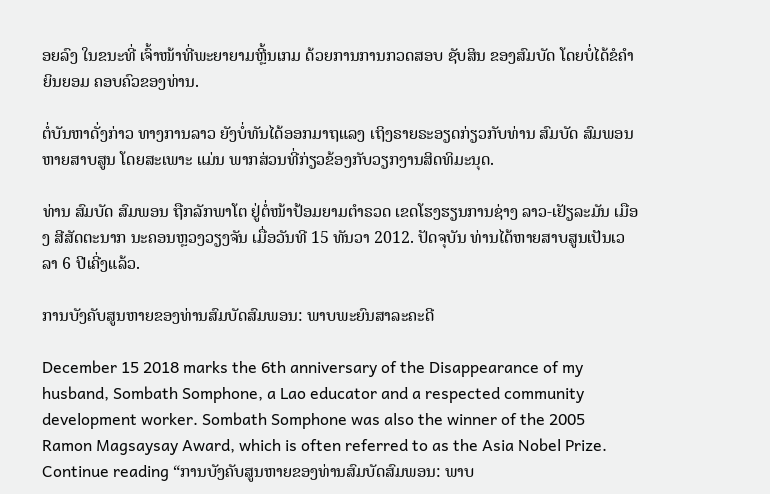ອຍລົງ ໃນຂນະທີ່ ເຈົ້າໜ້າທີ່ພະຍາຍາມຫຼີ້ນເກມ ດ້ວຍການການກວດສອບ ຊັບສິນ ຂອງສົມບັດ ໂດຍບໍ່ໄດ້ຂໍຄຳຍິນຍອມ ຄອບຄົວຂອງທ່ານ.

ຕໍ່ບັນຫາດັ່ງກ່າວ ທາງການລາວ ຍັງບໍ່ທັນໄດ້ອອກມາຖແລງ ເຖິງຣາຍຣະອຽດກ່ຽວກັບທ່ານ ສົມບັດ ສົມພອນ ຫາຍສາບສູນ ໂດຍສະເພາະ ແມ່ນ ພາກສ່ວນທີ່ກ່ຽວຂ້ອງກັບວຽກງານສິດທິມະນຸດ.

ທ່ານ ສົມບັດ ສົມພອນ ຖືກລັກພາໂຕ ຢູ່ຕໍ່ໜ້າປ້ອມຍາມຕຳຣວດ ເຂດໂຮງຮຽນການຊ່າງ ລາວ-ເຢັຽລະມັນ ເມືອງ ສີສັດຕະນາກ ນະຄອນຫຼວງວຽງຈັນ ເມື່ອວັນທີ 15 ທັນວາ 2012. ປັດຈຸບັນ ທ່ານໄດ້ຫາຍສາບສູນເປັນເວລາ 6 ປີເຄີ່ງແລ້ວ.

ການບັງຄັບສູນຫາຍຂອງທ່ານສົມບັດສົມພອນ: ພາບພະຍົນສາລະຄະດີ

December 15 2018 marks the 6th anniversary of the Disappearance of my husband, Sombath Somphone, a Lao educator and a respected community development worker. Sombath Somphone was also the winner of the 2005 Ramon Magsaysay Award, which is often referred to as the Asia Nobel Prize. Continue reading “ການບັງຄັບສູນຫາຍຂອງທ່ານສົມບັດສົມພອນ: ພາບ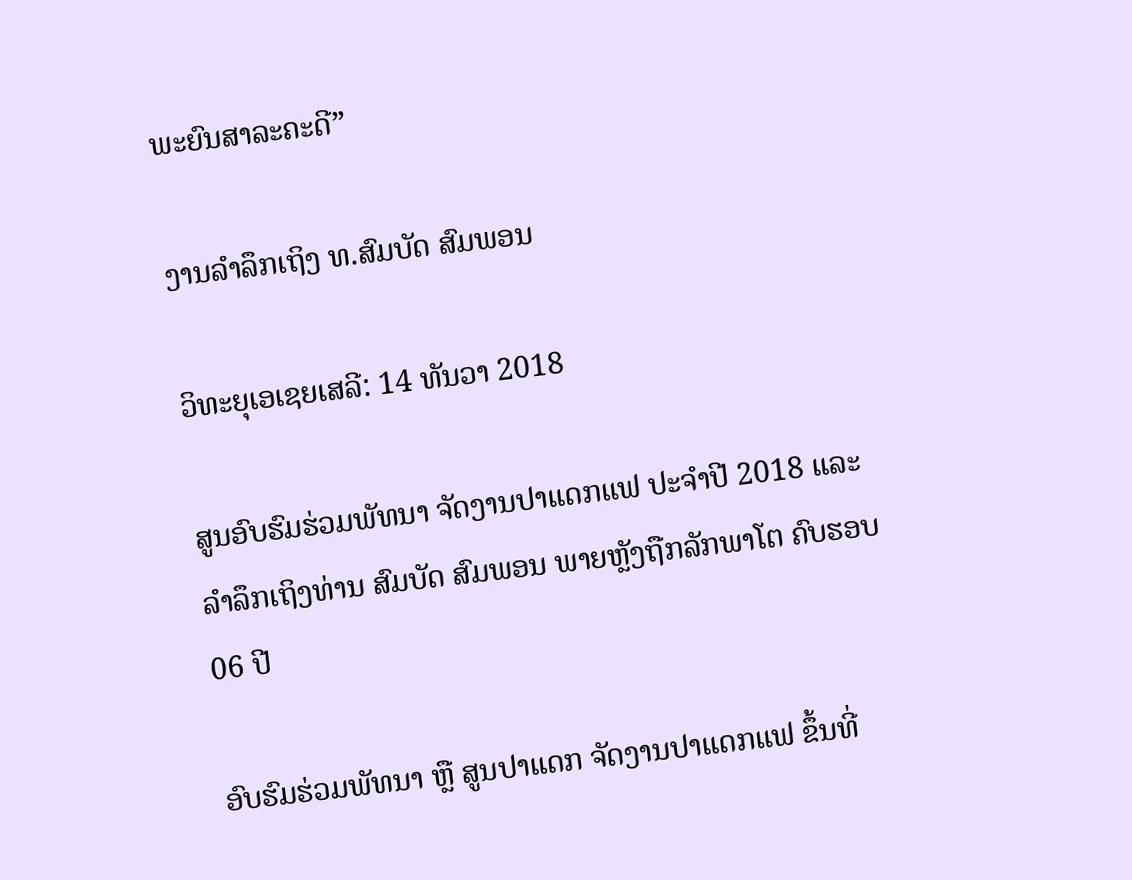ພະຍົນສາລະຄະດີ”

ງານລໍາລຶກເຖິງ ທ.ສົມບັດ ສົມພອນ

ວິທະຍຸເອເຊຍເສລີ: 14 ທັນວາ 2018

ສູນອົບຮົມຮ່ວມພັທນາ ຈັດງານປາແດກແຟ ປະຈຳປີ 2018 ແລະ ລໍາລຶກເຖິງທ່ານ ສົມບັດ ສົມພອນ ພາຍຫຼັງຖືກລັກພາໂຕ ຄົບຮອບ 06 ປີ

ອົບຮົມຮ່ວມພັທນາ ຫຼື ສູນປາແດກ ຈັດງານປາແດກແຟ ຂຶ້ນທີ່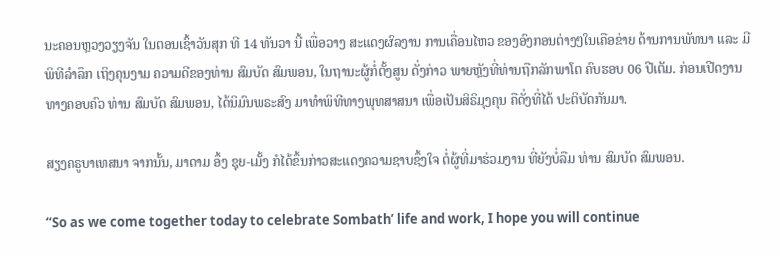ນະຄອນຫຼວງວຽງຈັນ ໃນຕອນເຊົ້າວັນສຸກ ທີ 14 ທັນວາ ນີ້ ເພື່ອວາງ ສະແດງຜົລງານ ການເຄື່ອນໄຫວ ຂອງອົງກອນຕ່າງໆໃນເຄືອຂ່າຍ ດ້ານການພັທນາ ແລະ ມີພິທີລໍາລຶກ ເຖິງຄຸນງາມ ຄວາມດີຂອງທ່ານ ສົມບັດ ສົມພອນ, ໃນຖານະຜູ້ກໍ່ຕັ້ງສູນ ດັ່ງກ່າວ ພາຍຫຼັງທີ່ທ່ານຖືກລັກພາໂຕ ຄົບຮອບ 06 ປີເຕັມ. ກ່ອນເປີດງານ ທາງຄອບຄົວ ທ່ານ ສົມບັດ ສົມພອນ, ໄດ້ນິມົນພຣະສົງ ມາທຳພິທີທາງພຸທສາສນາ ເພື່ອເປັນສິຣິມຸງຄຸນ ຄືດັ່ງທີ່ໄດ້ ປະຕິບັດກັນມາ.

ສຽງຄຣູບາເທສນາ ຈາກນັ້ນ, ມາດາມ ອຶ້ງ ຊຸຍ-ເມັ້ງ ກໍໄດ້ຂຶ້ນກ່າວສະແດງຄວາມຊາບຊຶ້ງໃຈ ຕໍ່ຜູ້ທີ່ມາຮ່ວມງານ ທີ່ຍັງບໍ່ລືມ ທ່ານ ສົມບັດ ສົມພອນ.

“So as we come together today to celebrate Sombath’ life and work, I hope you will continue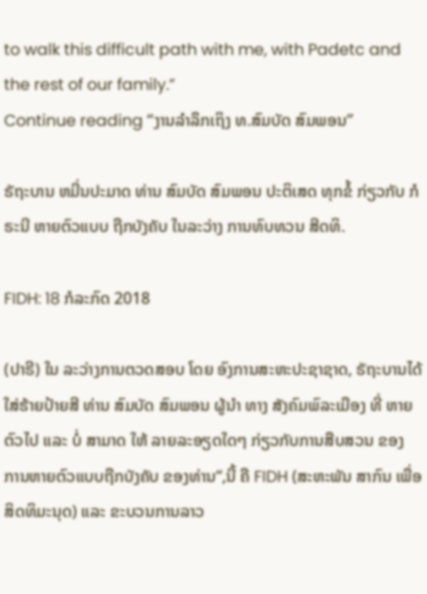to walk this difficult path with me, with Padetc and the rest of our family.”
Continue reading “ງານລໍາລຶກເຖິງ ທ.ສົມບັດ ສົມພອນ”

ຣັຖະບານ ຫມີ່ນປະມາດ ທ່ານ ສົມບັດ ສົມພອນ ປະຕິເສດ ທຸກຂໍ້ ກ່ຽວກັບ ກໍຣະນີ ຫາຍຕົວແບບ ຖືກບັງຄັບ ໃນລະວ່າງ ການທົບທວນ ສີດທິ.

FIDH: 18 ກໍລະກົດ 2018

(ປາຣີ) ໃນ ລະວ່າງການຕວດສອບ ໂດຍ ອົງການສະຫະປະຊາຊາດ, ຣັຖະບານໄດ້ ໃສ່ຮ້າຍປ້າຍສີ ທ່ານ ສົມບັດ ສົມພອນ ຜູ້ນໍາ ທາງ ສັງຄົມພົລະເມືອງ ທີ່ ຫາຍຕົວໄປ ແລະ ບໍ່ ສາມາດ ໃຫ້ ລາຍລະອຽດໃດໆ ກ່ຽວກັບການສືບສວນ ຂອງ ການຫາຍຕົວແບບຖືກບັງຄັບ ຂອງທ່ານ“,ນີ້ ຄື FIDH (ສະຫະພັນ ສາກົນ ເພື່ອ ສິດທິມະນຸດ) ແລະ ຂະບວນການລາວ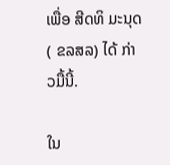ເພື່ອ ສີດທິ ມະນຸດ ( ຂລສລ) ໄດ້ ກ່າວມື້ນີ້.

ໃນ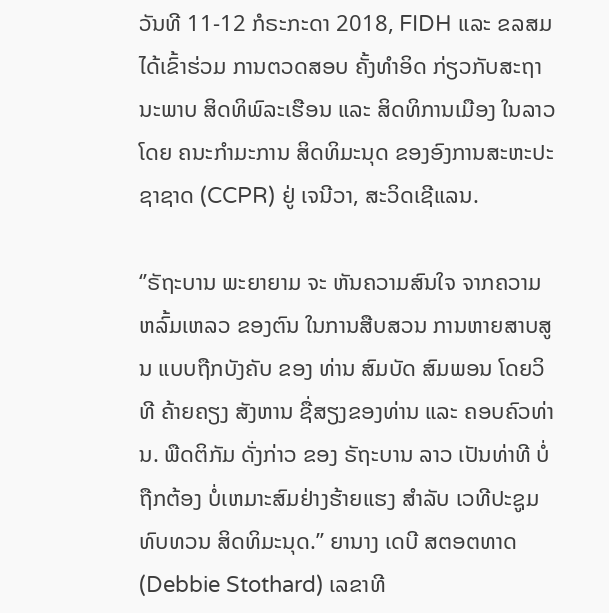ວັນທີ 11-12 ກໍຣະກະດາ 2018, FIDH ແລະ ຂລສມ ໄດ້ເຂົ້າຮ່ວມ ການຕວດສອບ ຄັ້ງທໍາອິດ ກ່ຽວກັບສະຖານະພາບ ສິດທິພົລະເຮືອນ ແລະ ສິດທິການເມືອງ ໃນລາວ ໂດຍ ຄນະກໍາມະການ ສິດທິມະນຸດ ຂອງອົງການສະຫະປະຊາຊາດ (CCPR) ຢູ່ ເຈນີວາ, ສະວິດເຊີແລນ.

‘’ຣັຖະບານ ພະຍາຍາມ ຈະ ຫັນຄວາມສົນໃຈ ຈາກຄວາມຫລົ້ມເຫລວ ຂອງຕົນ ໃນການສືບສວນ ການຫາຍສາບສູນ ແບບຖືກບັງຄັບ ຂອງ ທ່ານ ສົມບັດ ສົມພອນ ໂດຍວິທີ ຄ້າຍຄຽງ ສັງຫານ ຊື່ສຽງຂອງທ່ານ ແລະ ຄອບຄົວທ່ານ. ພືດຕິກັມ ດັ່ງກ່າວ ຂອງ ຣັຖະບານ ລາວ ເປັນທ່າທີ ບໍ່ຖືກຕ້ອງ ບໍ່ເຫມາະສົມຢ່າງຮ້າຍແຮງ ສໍາລັບ ເວທີປະຊູມ ທົບທວນ ສິດທິມະນຸດ.’’ ຍານາງ ເດບີ ສຕອຕທາດ (Debbie Stothard) ເລຂາທີ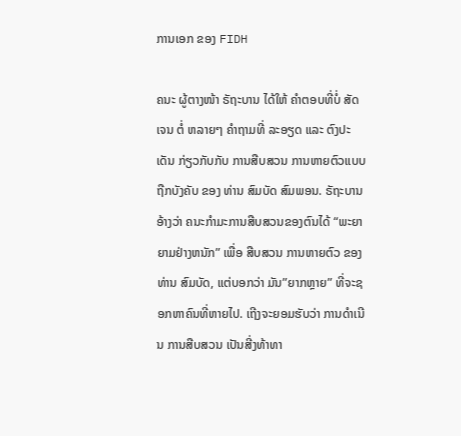ການເອກ ຂອງ FIDH

ຄນະ ຜູ້ຕາງໜ້າ ຣັຖະບານ ໄດ້ໃຫ້ ຄໍາຕອບທີ່ບໍ່ ສັດເຈນ ຕໍ່ ຫລາຍໆ ຄໍາຖາມທີ່ ລະອຽດ ແລະ ຕົງປະເດັນ ກ່ຽວກັບກັບ ການສືບສວນ ການຫາຍຕົວແບບຖືກບັງຄັບ ຂອງ ທ່ານ ສົມບັດ ສົມພອນ. ຣັຖະບານ ອ້າງວ່າ ຄນະກໍາມະການສືບສວນຂອງຕົນໄດ້ “ພະຍາຍາມຢ່າງຫນັກ” ເພື່ອ ສືບສວນ ການຫາຍຕົວ ຂອງ ທ່ານ ສົມບັດ, ແຕ່ບອກວ່າ ມັນ”ຍາກຫຼາຍ” ທີ່ຈະຊອກຫາຄົນທີ່ຫາຍໄປ. ເຖີງຈະຍອມຮັບວ່າ ການດໍາເນີນ ການສືບສວນ ເປັນສີ່ງທ້າທາ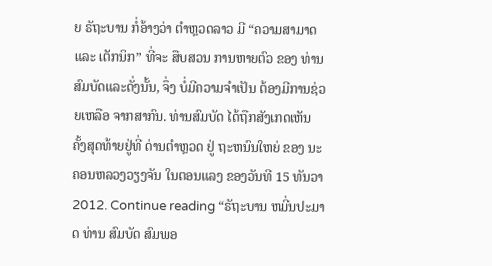ຍ ຣັຖະບານ ກໍ່ອ້າງວ່າ ຕໍາຫຼວດລາວ ມີ “ຄວາມສາມາດ ແລະ ເຕັກນິກ” ທີ່ຈະ ສືບສວນ ການຫາຍຕົວ ຂອງ ທ່ານ ສົມບັດແລະດັ່ງນັ້ນ, ຈຶ່ງ ບໍ່ມີຄວາມຈໍາເປັນ ຕ້ອງມີການຊ່ວຍເຫລືອ ຈາກສາກົນ. ທ່ານສົມບັດ ໄດ້ຖືກສັງເກດເຫັນ ຄັ້ງສຸດທ້າຍຢູ່ທີ່ ດ່ານຕໍາຫຼວດ ຢູ່ ຖະຫນົນໃຫຍ່ ຂອງ ນະຄອນຫລວງວຽງຈັນ ໃນຕອນແລງ ຂອງວັນທີ 15 ທັນວາ 2012. Continue reading “ຣັຖະບານ ຫມີ່ນປະມາດ ທ່ານ ສົມບັດ ສົມພອ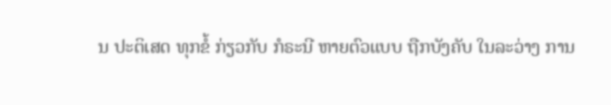ນ ປະຕິເສດ ທຸກຂໍ້ ກ່ຽວກັບ ກໍຣະນີ ຫາຍຕົວແບບ ຖືກບັງຄັບ ໃນລະວ່າງ ການ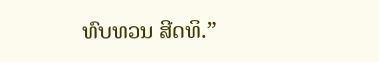ທົບທວນ ສີດທິ.”